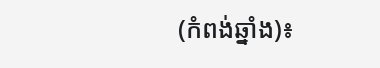(កំពង់ឆ្នាំង)៖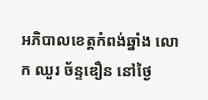អភិបាលខេត្តកំពង់ឆ្នាំង លោក ឈួរ ច័ន្ទឌឿន នៅថ្ងៃ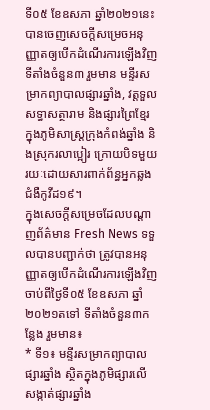ទី០៥ ខែឧសភា ឆ្នាំ២០២១នេះ បានចេញសេចក្ដីសម្រេចអនុញ្ញាតឲ្យបើកដំណើរការឡើងវិញ ទីតាំងចំនួន៣ រួមមាន មន្ទីរសម្រាកព្យាបាលផ្សារឆ្នាំង, វត្តទួលសទ្ធាសត្ថារាម និងផ្សារព្រៃខ្មែរ ក្នុងភូមិសាស្ដ្រក្រុងកំពង់ឆ្នាំង និងស្រុករលាប្អៀរ ក្រោយបិទមួយរយៈដោយសារពាក់ព័ន្ធអ្នកឆ្លងជំងឺកូវីដ១៩។
ក្នុងសេចក្ដីសម្រេចដែលបណ្ដាញព័ត៌មាន Fresh News ទទួលបានបញ្ជាក់ថា ត្រូវបានអនុញ្ញាតឲ្យបើកដំណើរការឡើងវិញ ចាប់ពីថ្ងៃទី០៥ ខែឧសភា ឆ្នាំ២០២១តទៅ ទីតាំងចំនួន៣កន្លែង រួមមាន៖
* ទី១៖ មន្ទីរសម្រាកព្យាបាលផ្សារឆ្នាំង ស្ថិតក្នុងភូមិផ្សារលើ សង្កាត់ផ្សារឆ្នាំង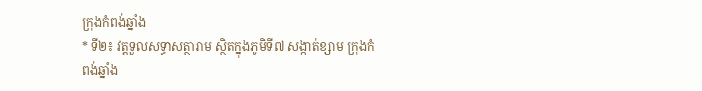ក្រុងកំពង់ឆ្នាំង
* ទី២៖ វត្តទួលសទ្ធាសត្ថារាម ស្ថិតក្នុងភូមិទី៧ សង្កាត់ខ្សាម ក្រុងកំពង់ឆ្នាំង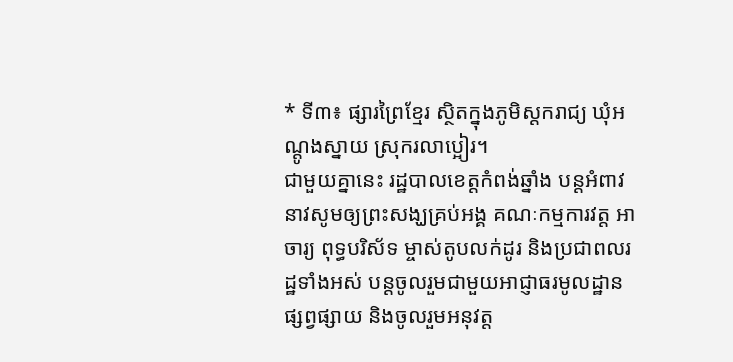* ទី៣៖ ផ្សារព្រៃខ្មែរ ស្ថិតក្នុងភូមិស្ដករាជ្យ ឃុំអណ្ដូងស្នាយ ស្រុករលាប្អៀរ។
ជាមួយគ្នានេះ រដ្ឋបាលខេត្តកំពង់ឆ្នាំង បន្ដអំពាវនាវសូមឲ្យព្រះសង្ឃគ្រប់អង្គ គណៈកម្មការវត្ត អាចារ្យ ពុទ្ធបរិស័ទ ម្ចាស់តូបលក់ដូរ និងប្រជាពលរដ្ឋទាំងអស់ បន្ដចូលរួមជាមួយអាជ្ញាធរមូលដ្ឋានផ្សព្វផ្សាយ និងចូលរួមអនុវត្ត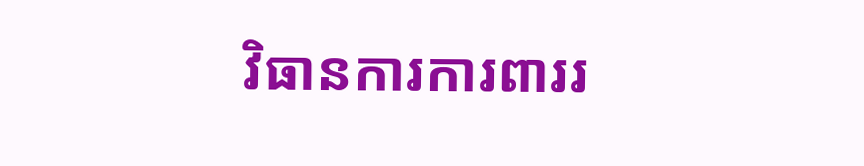វិធានការការពាររ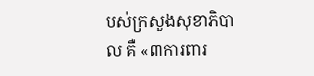បស់ក្រសួងសុខាភិបាល គឺ «៣ការពារ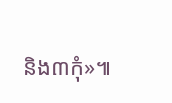និង៣កុំ»៕